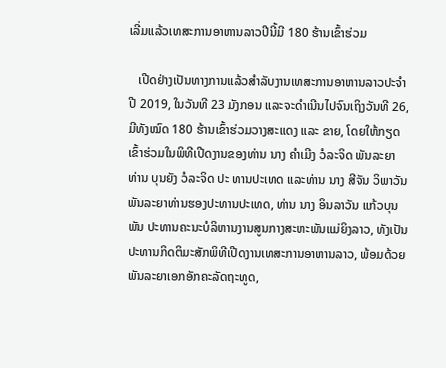ເລີ່ມແລ້ວເທສະການອາຫານລາວປີນີ້ມີ 180 ຮ້ານເຂົ້າຮ່ວມ

   ເປີດຢ່າງເປັນທາງການແລ້ວສຳລັບງານເທສະການອາຫານລາວປະຈຳປີ 2019, ໃນວັນທີ 23 ມັງກອນ ແລະຈະດຳເນີນໄປຈົນເຖິງວັນທີ 26, ມີທັງໝົດ 180 ຮ້ານເຂົ້າຮ່ວມວາງສະແດງ ແລະ ຂາຍ, ໂດຍໃຫ້ກຽດເຂົ້າຮ່ວມໃນພິທີເປີດງານຂອງທ່ານ ນາງ ຄຳເມີງ ວໍລະຈິດ ພັນລະຍາ ທ່ານ ບຸນຍັງ ວໍລະຈິດ ປະ ທານປະເທດ ແລະທ່ານ ນາງ ສີຈັນ ວິພາວັນ ພັນລະຍາທ່ານຮອງປະທານປະເທດ, ທ່ານ ນາງ ອິນລາວັນ ແກ້ວບຸນພັນ ປະທານຄະນະບໍລິຫານງານສູນກາງສະຫະພັນແມ່ຍິງລາວ, ທັງເປັນປະທານກິດຕິມະສັກພິທີເປີດງານເທສະການອາຫານລາວ, ພ້ອມດ້ວຍພັນລະຍາເອກອັກຄະລັດຖະທູດ,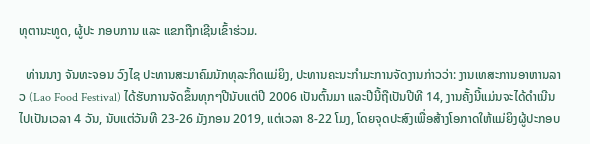ທຸຕານະທູດ, ຜູ້ປະ ກອບການ ແລະ ແຂກຖືກເຊີນເຂົ້າຮ່ວມ.

  ທ່ານນາງ ຈັນທະຈອນ ວົງໄຊ ປະທານສະມາຄົມນັກທຸລະກິດແມ່ຍິງ, ປະທານຄະນະກຳມະການຈັດງານກ່າວວ່າ: ງານເທສະການອາຫານລາວ (Lao Food Festival) ໄດ້ຮັບການຈັດຂຶ້ນທຸກໆປີນັບແຕ່ປີ 2006 ເປັນຕົ້ນມາ ແລະປີນີ້ຖືເປັນປີທີ 14, ງານຄັ້ງນີ້ແມ່ນຈະໄດ້ດຳເນີນໄປເປັນເວລາ 4 ວັນ, ນັບແຕ່ວັນທີ 23-26 ມັງກອນ 2019, ແຕ່ເວລາ 8-22 ໂມງ, ໂດຍຈຸດປະສົງເພື່ອສ້າງໂອກາດໃຫ້ແມ່ຍິງຜູ້ປະກອບ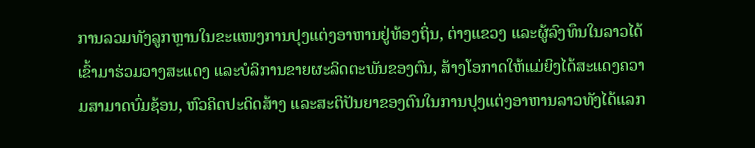ການລວມທັງລູກຫຼານໃນຂະແໜງການປຸງແຕ່ງອາຫານຢູ່ທ້ອງຖິ່ນ, ຕ່າງແຂວງ ແລະຜູ້ລົງທຶນໃນລາວໄດ້ເຂົ້າມາຮ່ວມວາງສະແດງ ແລະບໍລິການຂາຍຜະລິດຕະພັນຂອງຕົນ, ສ້າງໂອກາດໃຫ້ແມ່ຍິງໄດ້ສະແດງຄວາມສາມາດບົ່ມຊ້ອນ, ຫົວຄິດປະດິດສ້າງ ແລະສະຕິປັນຍາຂອງຕົນໃນການປຸງແຕ່ງອາຫານລາວທັງໄດ້ແລກ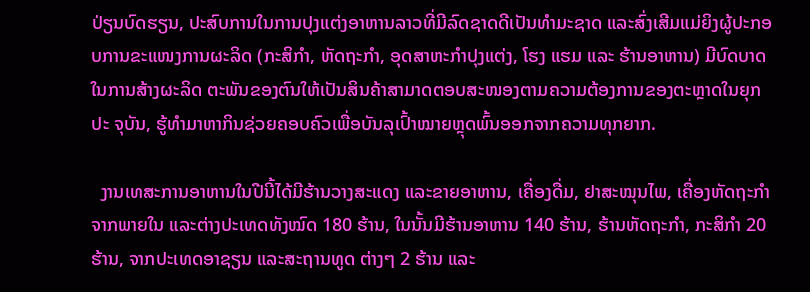ປ່ຽນບົດຮຽນ, ປະສົບການໃນການປຸງແຕ່ງອາຫານລາວທີ່ມີລົດຊາດດີເປັນທຳມະຊາດ ແລະສົ່ງເສີມແມ່ຍິງຜູ້ປະກອບການຂະແໜງການຜະລິດ (ກະສິກຳ, ຫັດຖະກຳ, ອຸດສາຫະກຳປຸງແຕ່ງ, ໂຮງ ແຮມ ແລະ ຮ້ານອາຫານ) ມີບົດບາດໃນການສ້າງຜະລິດ ຕະພັນຂອງຕົນໃຫ້ເປັນສິນຄ້າສາມາດຕອບສະໜອງຕາມຄວາມຕ້ອງການຂອງຕະຫຼາດໃນຍຸກປະ ຈຸບັນ, ຮູ້ທຳມາຫາກິນຊ່ວຍຄອບຄົວເພື່ອບັນລຸເປົ້າໝາຍຫຼຸດພົ້ນອອກຈາກຄວາມທຸກຍາກ.

  ງານເທສະການອາຫານໃນປີນີ້ໄດ້ມີຮ້ານວາງສະແດງ ແລະຂາຍອາຫານ, ເຄື່ອງດື່ມ, ຢາສະໝຸນໄພ, ເຄື່ອງຫັດຖະກຳຈາກພາຍໃນ ແລະຕ່າງປະເທດທັງໝົດ 180 ຮ້ານ, ໃນນັ້ນມີຮ້ານອາຫານ 140 ຮ້ານ, ຮ້ານຫັດຖະກຳ, ກະສິກຳ 20 ຮ້ານ, ຈາກປະເທດອາຊຽນ ແລະສະຖານທູດ ຕ່າງໆ 2 ຮ້ານ ແລະ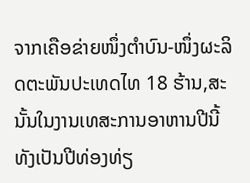ຈາກເຄືອຂ່າຍໜຶ່ງຕຳບົນ-ໜຶ່ງຜະລິດຕະພັນປະເທດໄທ 18 ຮ້ານ,ສະນັ້ນໃນງານເທສະການອາຫານປີນີ້ທັງເປັນປີທ່ອງທ່ຽ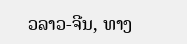ວລາວ-ຈີນ, ທາງ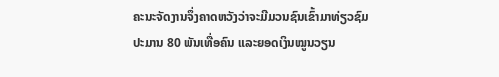ຄະນະຈັດງານຈຶ່ງຄາດຫວັງວ່າຈະມີມວນຊົນເຂົ້າມາທ່ຽວຊົມປະມານ 80 ພັນເທື່ອຄົນ ແລະຍອດເງິນໝູນວຽນ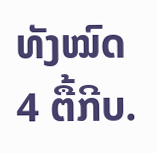ທັງໝົດ 4 ຕື້ກີບ.